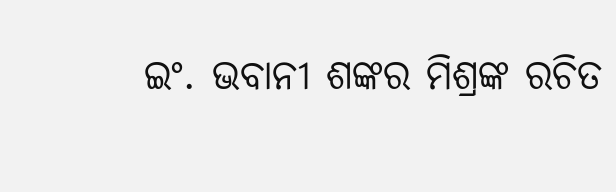ଇଂ. ଭବାନୀ ଶଙ୍କର ମିଶ୍ରଙ୍କ ରଚିତ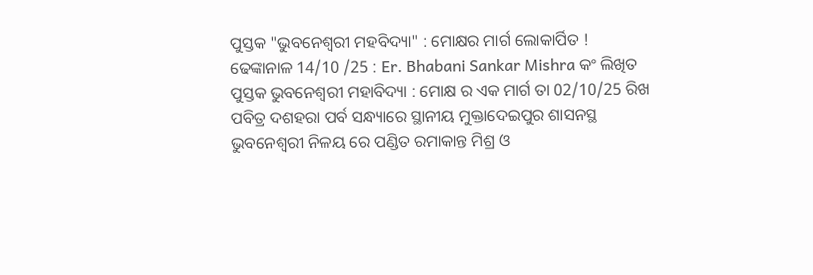ପୁସ୍ତକ "ଭୁବନେଶ୍ୱରୀ ମହବିଦ୍ୟା" : ମୋକ୍ଷର ମାର୍ଗ ଲୋକାର୍ପିତ !
ଢେଙ୍କାନାଳ 14/10 /25 : Er. Bhabani Sankar Mishra କଂ ଲିଖିତ ପୁସ୍ତକ ଭୁବନେଶ୍ୱରୀ ମହାବିଦ୍ୟା : ମୋକ୍ଷ ର ଏକ ମାର୍ଗ ତା 02/10/25 ରିଖ ପବିତ୍ର ଦଶହରା ପର୍ବ ସନ୍ଧ୍ୟାରେ ସ୍ଥାନୀୟ ମୁକ୍ତାଦେଇପୁର ଶାସନସ୍ଥ ଭୁବନେଶ୍ଵରୀ ନିଳୟ ରେ ପଣ୍ଡିତ ରମାକାନ୍ତ ମିଶ୍ର ଓ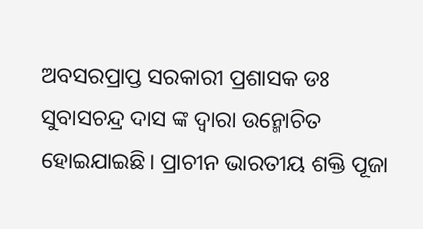ଅବସରପ୍ରାପ୍ତ ସରକାରୀ ପ୍ରଶାସକ ଡଃ ସୁବାସଚନ୍ଦ୍ର ଦାସ ଙ୍କ ଦ୍ୱାରା ଉନ୍ମୋଚିତ ହୋଇଯାଇଛି। ପ୍ରାଚୀନ ଭାରତୀୟ ଶକ୍ତି ପୂଜା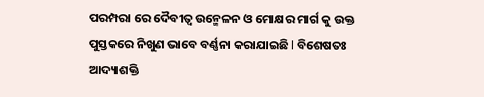ପରମ୍ପରା ରେ ଦୈବୀତ୍ଵ ଉନ୍ମେଳନ ଓ ମୋକ୍ଷର ମାର୍ଗ କୁ ଉକ୍ତ ପୁସ୍ତକରେ ନିଖୁଣ ଭାବେ ବର୍ଣ୍ଣନା କରାଯାଇଛି l ବିଶେଷତଃ ଆଦ୍ୟାଶକ୍ତି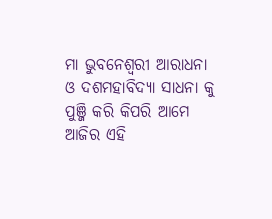ମା ଭୁବନେଶ୍ଵରୀ ଆରାଧନା ଓ ଦଶମହାବିଦ୍ୟା ସାଧନା କୁ ପୁଞ୍ଜି କରି କିପରି ଆମେ ଆଜିର ଏହି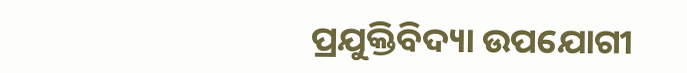ପ୍ରଯୁକ୍ତିବିଦ୍ୟା ଉପଯୋଗୀ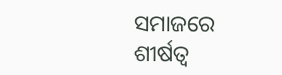ସମାଜରେ ଶୀର୍ଷତ୍ୱ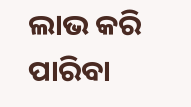ଲାଭ କରି ପାରିବା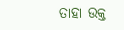ତାହା ଉକ୍ତ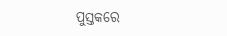ପୁସ୍ତକରେ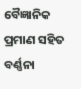ବୈଜ୍ଞାନିକ ପ୍ରମାଣ ସହିତ ବର୍ଣ୍ଣନା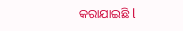କରାଯାଇଛି l